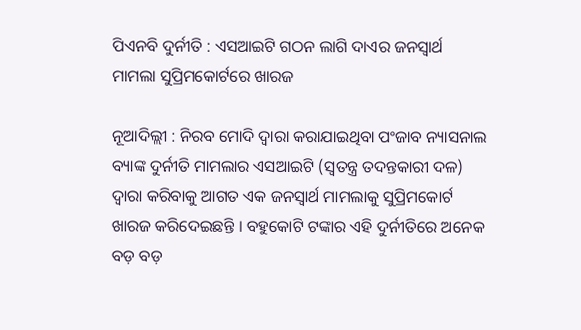ପିଏନବି ଦୁର୍ନୀତି : ଏସଆଇଟି ଗଠନ ଲାଗି ଦାଏର ଜନସ୍ୱାର୍ଥ ମାମଲା ସୁପ୍ରିମକୋର୍ଟରେ ଖାରଜ

ନୂଆଦିଲ୍ଲୀ : ନିରବ ମୋଦି ଦ୍ୱାରା କରାଯାଇଥିବା ପଂଜାବ ନ୍ୟାସନାଲ ବ୍ୟାଙ୍କ ଦୁର୍ନୀତି ମାମଲାର ଏସଆଇଟି (ସ୍ୱତନ୍ତ୍ର ତଦନ୍ତକାରୀ ଦଳ) ଦ୍ୱାରା କରିବାକୁ ଆଗତ ଏକ ଜନସ୍ୱାର୍ଥ ମାମଲାକୁ ସୁପ୍ରିମକୋର୍ଟ ଖାରଜ କରିଦେଇଛନ୍ତି । ବହୁକୋଟି ଟଙ୍କାର ଏହି ଦୁର୍ନୀତିରେ ଅନେକ ବଡ଼ ବଡ଼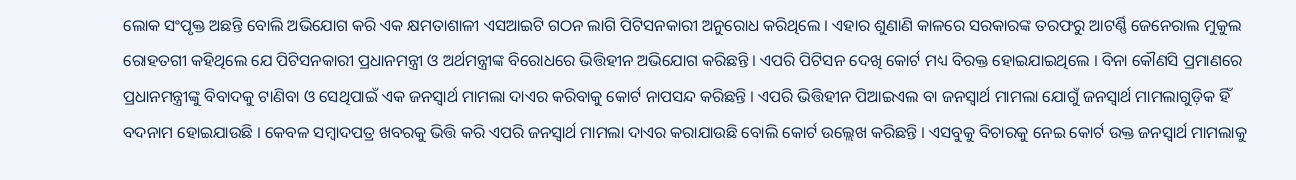ଲୋକ ସଂପୃକ୍ତ ଅଛନ୍ତି ବୋଲି ଅଭିଯୋଗ କରି ଏକ କ୍ଷମତାଶାଳୀ ଏସଆଇଟି ଗଠନ ଲାଗି ପିଟିସନକାରୀ ଅନୁରୋଧ କରିଥିଲେ । ଏହାର ଶୁଣାଣି କାଳରେ ସରକାରଙ୍କ ତରଫରୁ ଆଟର୍ଣ୍ଣି ଜେନେରାଲ ମୁକୁଲ ରୋହତଗୀ କହିଥିଲେ ଯେ ପିଟିସନକାରୀ ପ୍ରଧାନମନ୍ତ୍ରୀ ଓ ଅର୍ଥମନ୍ତ୍ରୀଙ୍କ ବିରୋଧରେ ଭିତ୍ତିହୀନ ଅଭିଯୋଗ କରିଛନ୍ତି । ଏପରି ପିଟିସନ ଦେଖି କୋର୍ଟ ମଧ୍ୟ ବିରକ୍ତ ହୋଇଯାଇଥିଲେ । ବିନା କୌଣସି ପ୍ରମାଣରେ ପ୍ରଧାନମନ୍ତ୍ରୀଙ୍କୁ ବିବାଦକୁ ଟାଣିବା ଓ ସେଥିପାଇଁ ଏକ ଜନସ୍ୱାର୍ଥ ମାମଲା ଦାଏର କରିବାକୁ କୋର୍ଟ ନାପସନ୍ଦ କରିଛନ୍ତି । ଏପରି ଭିତ୍ତିହୀନ ପିଆଇଏଲ ବା ଜନସ୍ୱାର୍ଥ ମାମଲା ଯୋଗୁଁ ଜନସ୍ୱାର୍ଥ ମାମଲାଗୁଡ଼ିକ ହିଁ ବଦନାମ ହୋଇଯାଉଛି । କେବଳ ସମ୍ବାଦପତ୍ର ଖବରକୁ ଭିତ୍ତି କରି ଏପରି ଜନସ୍ୱାର୍ଥ ମାମଲା ଦାଏର କରାଯାଉଛି ବୋଲି କୋର୍ଟ ଉଲ୍ଲେଖ କରିଛନ୍ତି । ଏସବୁକୁ ବିଚାରକୁ ନେଇ କୋର୍ଟ ଉକ୍ତ ଜନସ୍ୱାର୍ଥ ମାମଲାକୁ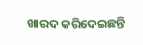ଖାରଦ କରିଦେଇଛନ୍ତି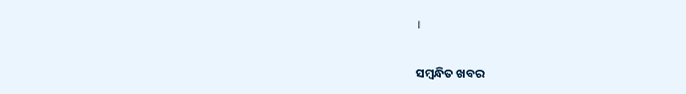।

ସମ୍ବନ୍ଧିତ ଖବର